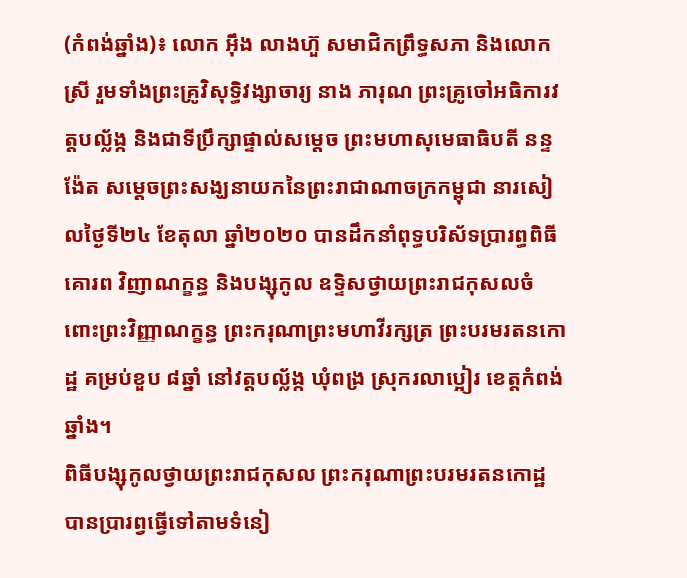(កំពង់ឆ្នាំង)៖ លោក អ៊ឹង លាងហ៊ួ សមាជិកព្រឹទ្ធសភា និងលោកស្រី រួមទាំងព្រះគ្រូវិសុទ្ធិវង្សាចារ្យ នាង ភារុណ ព្រះគ្រូចៅអធិការវត្តបល្ល័ង្ក និងជាទីប្រឹក្សាផ្ទាល់សម្តេច ព្រះមហាសុមេធាធិបតី នន្ទ ង៉ែត សម្តេចព្រះសង្ឃនាយកនៃព្រះរាជាណាចក្រកម្ពុជា នារសៀលថ្ងៃទី២៤ ខែតុលា ឆ្នាំ២០២០ បានដឹកនាំពុទ្ធបរិស័ទប្រារព្ធពិធីគោរព វិញាណក្ខន្ធ និងបង្សុកូល ឧទ្ទិសថ្វាយព្រះរាជកុសលចំពោះព្រះវិញ្ញាណក្ខន្ធ ព្រះករុណាព្រះមហាវីរក្សត្រ ព្រះបរមរតនកោដ្ឋ គម្រប់ខួប ៨ឆ្នាំ នៅវត្តបល្ល័ង្ក ឃុំពង្រ ស្រុករលាប្អៀរ ខេត្តកំពង់ឆ្នាំង។
ពិធីបង្សុកូលថ្វាយព្រះរាជកុសល ព្រះករុណាព្រះបរមរតនកោដ្ឋ បានប្រារព្វធ្វើទៅតាមទំនៀ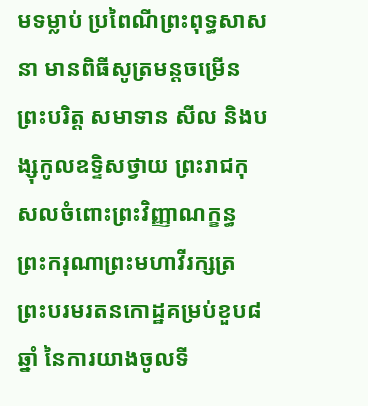មទម្លាប់ ប្រពៃណីព្រះពុទ្ធសាសនា មានពិធីសូត្រមន្តចម្រើនព្រះបរិត្ត សមាទាន សីល និងបង្សុកូលឧទ្ទិសថ្វាយ ព្រះរាជកុសលចំពោះព្រះវិញ្ញាណក្ខន្ធ ព្រះករុណាព្រះមហាវីរក្សត្រ ព្រះបរមរតនកោដ្ឋគម្រប់ខួប៨ឆ្នាំ នៃការយាងចូលទី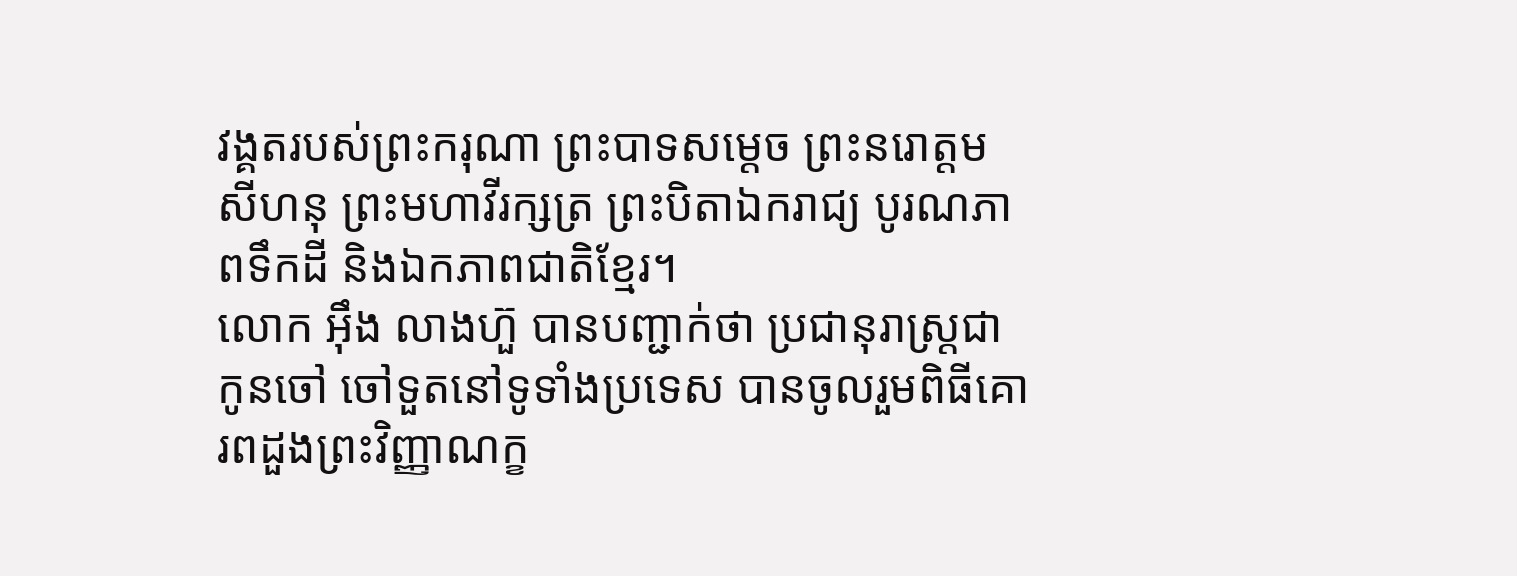វង្គតរបស់ព្រះករុណា ព្រះបាទសម្តេច ព្រះនរោត្តម សីហនុ ព្រះមហាវីរក្សត្រ ព្រះបិតាឯករាជ្យ បូរណភាពទឹកដី និងឯកភាពជាតិខ្មែរ។
លោក អ៊ឹង លាងហ៊ួ បានបញ្ជាក់ថា ប្រជានុរាស្ត្រជាកូនចៅ ចៅទួតនៅទូទាំងប្រទេស បានចូលរួមពិធីគោរពដួងព្រះវិញ្ញាណក្ខ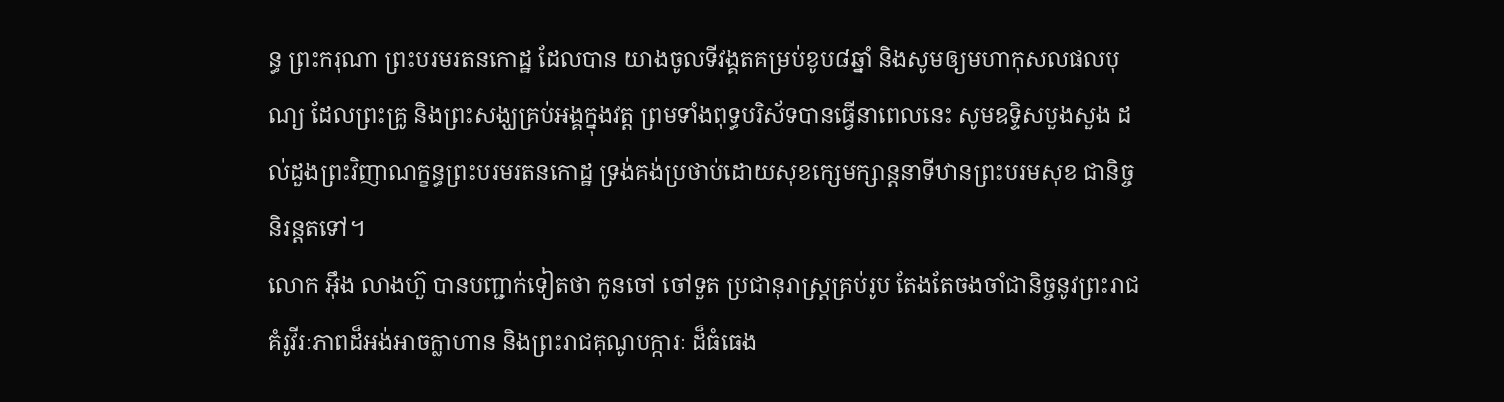ន្ធ ព្រះករុណា ព្រះបរមរតនកោដ្ឋ ដែលបាន យាងចូលទីវង្គតគម្រប់ខូប៨ឆ្នាំ និងសូមឲ្យមហាកុសលផលបុណ្យ ដែលព្រះគ្រូ និងព្រះសង្ឃគ្រប់អង្គក្នុងវត្ត ព្រមទាំងពុទ្ធបរិស័ទបានធ្វើនាពេលនេះ សូមឧទ្ទិសបួងសួង ដល់ដួងព្រះវិញាណក្ខន្ធព្រះបរមរតនកោដ្ឋ ទ្រង់គង់ប្រថាប់ដោយសុខក្សេមក្សាន្តនាទីឋានព្រះបរមសុខ ជានិច្ចនិរន្តតទៅ។
លោក អ៊ឹង លាងហ៊ួ បានបញ្ជាក់ទៀតថា កូនចៅ ចៅទួត ប្រជានុរាស្ត្រគ្រប់រូប តែងតែចងចាំជានិច្ចនូវព្រះរាជគំរូវីរៈភាពដ៏អង់អាចក្លាហាន និងព្រះរាជគុណូបក្ការៈ ដ៏ធំធេង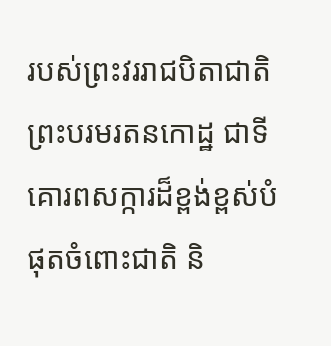របស់ព្រះវររាជបិតាជាតិ ព្រះបរមរតនកោដ្ឋ ជាទីគោរពសក្ការដ៏ខ្ពង់ខ្ពស់បំផុតចំពោះជាតិ និ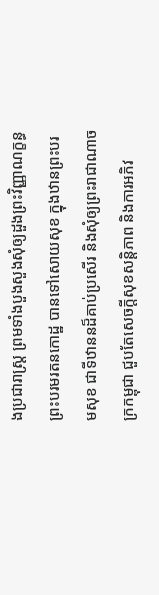ងប្រជារាស្ត្រ ព្រមទាំងបួងសួងសុំឲ្យដួងព្រះវិញ្ញាណក្ខន្ធ ព្រះបរមរតនកោដ្ឋ បានទៅសោយសុខ ក្នុងឋានព្រះបរមសុខ ជាទីឋាននដ៏គាប់ប្រសើរ និងសុំឲ្យព្រះរាជាណាចក្រកម្ពុជា ជួបតែសេចក្តីសុខសន្តិភាព និងការអភិវ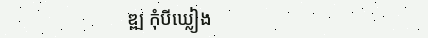ឌ្ឍ កុំបីឃ្លៀង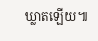ឃ្លាតឡើយ៕